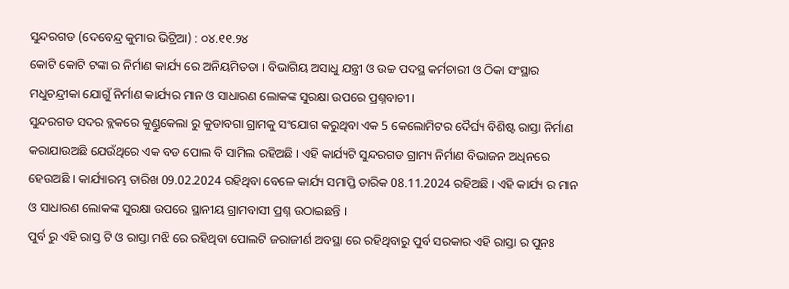ସୁନ୍ଦରଗଡ (ଦେବେନ୍ଦ୍ର କୁମାର ଭିଟ୍ରିଆ) : ୦୪.୧୧.୨୪
କୋଟି କୋଟି ଟଙ୍କା ର ନିର୍ମାଣ କାର୍ଯ୍ୟ ରେ ଅନିୟମିତତା । ବିଭାଗିୟ ଅସାଧୁ ଯନ୍ତ୍ରୀ ଓ ଉଚ୍ଚ ପଦସ୍ଥ କର୍ମଚାରୀ ଓ ଠିକା ସଂସ୍ଥାର ମଧୁଚନ୍ଦ୍ରୀକା ଯୋଗୁଁ ନିର୍ମାଣ କାର୍ଯ୍ୟର ମାନ ଓ ସାଧାରଣ ଲୋକଙ୍କ ସୁରକ୍ଷା ଉପରେ ପ୍ରଶ୍ନବାଚୀ ।
ସୁନ୍ଦରଗଡ ସଦର ବ୍ଲକରେ କୁଣ୍ଡୁକେଲା ରୁ କୁଡାବଗା ଗ୍ରାମକୁ ସଂଯୋଗ କରୁଥିବା ଏକ 5 କେଲୋମିଟର ଦୈର୍ଘ୍ୟ ବିଶିଷ୍ଟ ରାସ୍ତା ନିର୍ମାଣ କରାଯାଉଅଛି ଯେଉଁଥିରେ ଏକ ବଡ ପୋଲ ବି ସାମିଲ ରହିଅଛି । ଏହି କାର୍ଯ୍ୟଟି ସୁନ୍ଦରଗଡ ଗ୍ରାମ୍ୟ ନିର୍ମାଣ ବିଭାଜନ ଅଧିନରେ ହେଉଅଛି । କାର୍ଯ୍ୟାରମ୍ଭ ତାରିଖ 09.02.2024 ରହିଥିବା ବେଳେ କାର୍ଯ୍ୟ ସମାପ୍ତି ତାରିକ 08.11.2024 ରହିଅଛି । ଏହି କାର୍ଯ୍ୟ ର ମାନ ଓ ସାଧାରଣ ଲୋକଙ୍କ ସୁରକ୍ଷା ଉପରେ ସ୍ଥାନୀୟ ଗ୍ରାମବାସୀ ପ୍ରଶ୍ନ ଉଠାଇଛନ୍ତି ।
ପୁର୍ବ ରୁ ଏହି ରାସ୍ତ ଟି ଓ ରାସ୍ତା ମଝି ରେ ରହିଥିବା ପୋଲଟି ଜରାଜୀର୍ଣ ଅବସ୍ଥା ରେ ରହିଥିବାରୁ ପୁର୍ବ ସରକାର ଏହି ରାସ୍ତା ର ପୁନଃ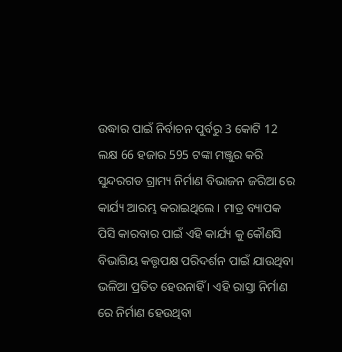ଉଦ୍ଧାର ପାଇଁ ନିର୍ବାଚନ ପୁର୍ବରୁ 3 କୋଟି 12 ଲକ୍ଷ 66 ହଜାର 595 ଟଙ୍କା ମଞ୍ଜୁର କରି ସୁନ୍ଦରଗଡ ଗ୍ରାମ୍ୟ ନିର୍ମାଣ ବିଭାଜନ ଜରିଆ ରେ କାର୍ଯ୍ୟ ଆରମ୍ଭ କରାଇଥିଲେ । ମାତ୍ର ବ୍ୟାପକ ପିସି କାରବାର ପାଇଁ ଏହି କାର୍ଯ୍ୟ କୁ କୌଣସି ବିଭାଗିୟ କତ୍ତୃପକ୍ଷ ପରିଦର୍ଶନ ପାଇଁ ଯାଉଥିବା ଭଳିଆ ପ୍ରତିତ ହେଉନାହିଁ । ଏହି ରାସ୍ତା ନିର୍ମାଣ ରେ ନିର୍ମାଣ ହେଉଥିବା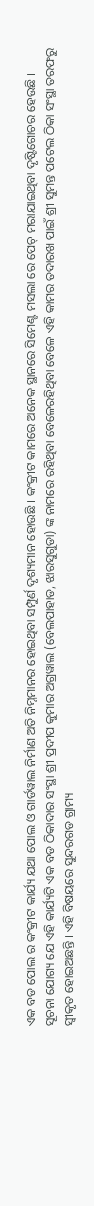ଏକ ବଡ ପୋଲ ର କଂକ୍ରୀଟ କାର୍ଯ୍ୟ ଯଥା ପୋଲ ଓ ଗାର୍ଡୱାଲ ନିର୍ମାଣ ଅତି ନିମ୍ନମାନର ହୋଇଥିବା ସମ୍ପୁର୍ଣ ଦୃଶ୍ୟମାନ ହୋଉଛି । କଂକ୍ରୀଟ କାମରେ ଅନେକ ସ୍ଥାନରେ ସିମେଣ୍ଟ ମସଲା ରେ ପେଚ୍ ମରାଯାଇଥିବା ଦୃଷ୍ଟିଗୋଚର ହେଉଛି ।
ସୂଚନା ଯୋଗ୍ୟ ଯେ ଏହି କାର୍ଯ୍ୟଟି ଏକ ବଡ ଠିକାଦାର ସଂସ୍ଥା ଶ୍ରୀ ପ୍ରଦୀପ କୁମାର ଅଗ୍ରୱାଲ (ବେଲପାହାଡ, ଝାରସୁଗୁଡା) ଙ୍କ ନାମରେ ରହିଥିବା ବେଳେରହିଥିବା ବେଳେ ଏହି କାମର ତଦାରଖ ପାଇଁ ଶ୍ରୀ ସୁମନ୍ତ ପଟେଲ ଠିକା ସଂସ୍ଥା ତରଫରୁ ସ୍ୱୀକୃତ ହୋଇଅଛନ୍ତି । ଏହି ବିଷୟରେ ସୁନ୍ଦରଗଡ ଗ୍ରାମ୍ୟ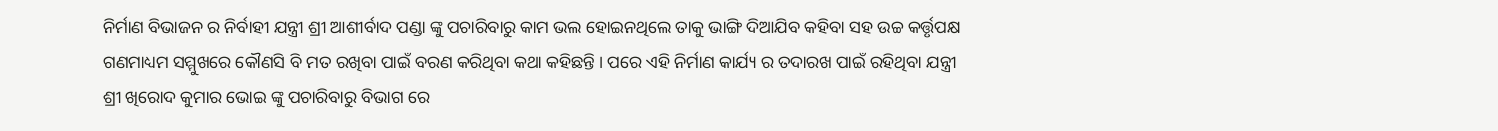ନିର୍ମାଣ ବିଭାଜନ ର ନିର୍ବାହୀ ଯନ୍ତ୍ରୀ ଶ୍ରୀ ଆଶୀର୍ବାଦ ପଣ୍ଡା ଙ୍କୁ ପଚାରିବାରୁ କାମ ଭଲ ହୋଇନଥିଲେ ତାକୁ ଭାଙ୍ଗି ଦିଆଯିବ କହିବା ସହ ଉଚ୍ଚ କର୍ତ୍ତୃପକ୍ଷ ଗଣମାଧ୍ୟମ ସମ୍ମୁଖରେ କୌଣସି ବି ମତ ରଖିବା ପାଇଁ ବରଣ କରିଥିବା କଥା କହିଛନ୍ତି । ପରେ ଏହି ନିର୍ମାଣ କାର୍ଯ୍ୟ ର ତଦାରଖ ପାଇଁ ରହିଥିବା ଯନ୍ତ୍ରୀ ଶ୍ରୀ ଖିରୋଦ କୁମାର ଭୋଇ ଙ୍କୁ ପଚାରିବାରୁ ବିଭାଗ ରେ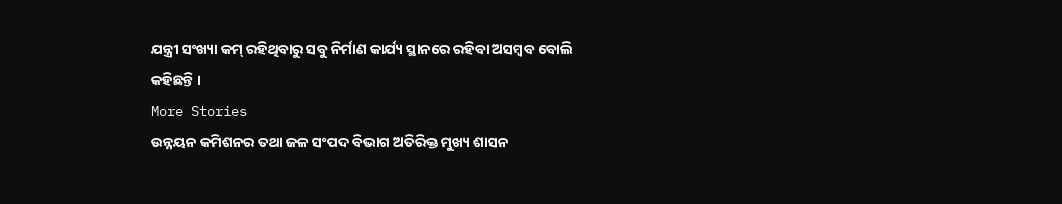ଯନ୍ତ୍ରୀ ସଂଖ୍ୟା କମ୍ ରହିଥିବାରୁ ସବୁ ନିର୍ମାଣ କାର୍ଯ୍ୟ ସ୍ଥାନରେ ରହିବା ଅସମ୍ବବ ବୋଲି କହିଛନ୍ତି ।
More Stories
ଉନ୍ନୟନ କମିଶନର ତଥା ଜଳ ସଂପଦ ବିଭାଗ ଅତିରିକ୍ତ ମୁଖ୍ୟ ଶାସନ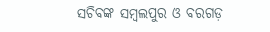ସଚିବଙ୍କ ସମ୍ବଲପୁର ଓ ବରଗଡ଼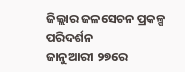ଜିଲ୍ଲାର ଜଳସେଚନ ପ୍ରକଳ୍ପ ପରିଦର୍ଶନ
ଜାନୁଆରୀ ୨୭ରେ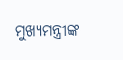ମୁଖ୍ୟମନ୍ତ୍ରୀଙ୍କ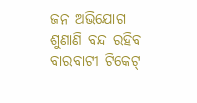ଜନ ଅଭିଯୋଗ ଶୁଣାଣି ବନ୍ଦ ରହିବ
ବାରବାଟୀ ଟିକେଟ୍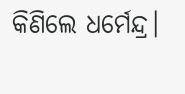କିଣିଲେ ଧର୍ମେନ୍ଦ୍ର।